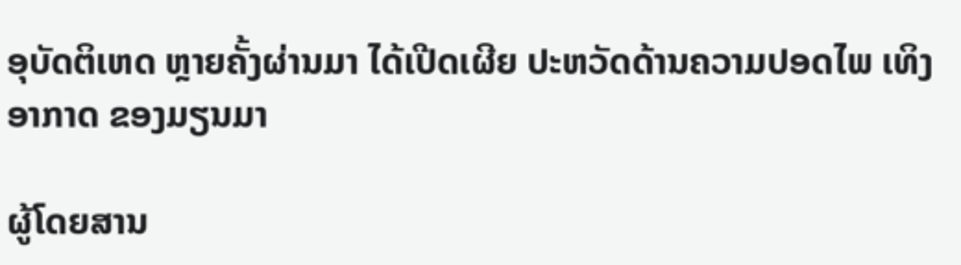ອຸບັດຕິເຫດ ຫຼາຍຄັ້ງຜ່ານມາ ໄດ້ເປີດເຜີຍ ປະຫວັດດ້ານຄວາມປອດໄພ ເທິງອາກາດ ຂອງມຽນມາ

ຜູ້ໂດຍສານ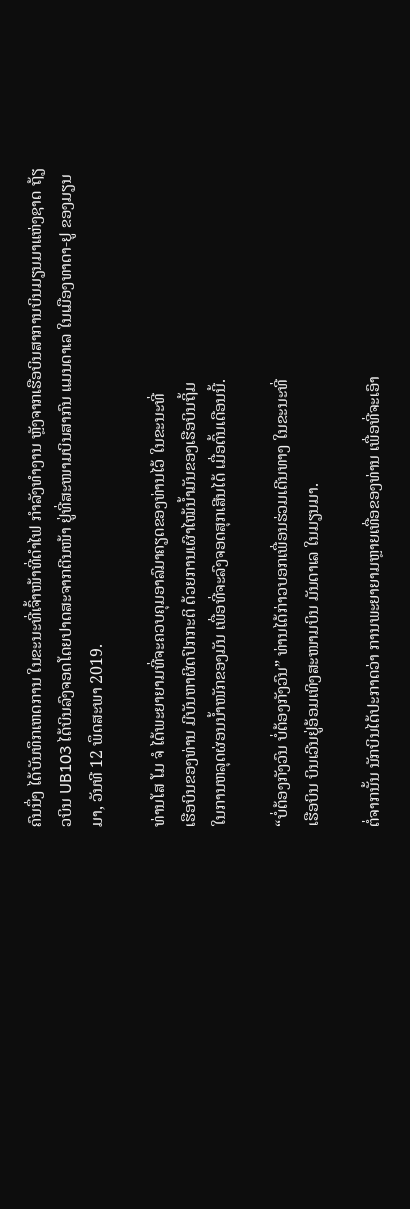ຄົນນຶ່ງ ໄດ້ບັນທຶກເຫດການ ໃນຂະນະທີ່ເຈົ້າໜ້າທີ່ດຳໄຟ ກຳລັງທຳງານ ຫຼັງຈາກເຮືອບິນສາການບິນມຽນມາແຫ່ງຊາດ ຖ້ຽວບິນ UB103 ໄດ້ບິນລົງຈອດໂດຍປາດສະຈາກຕີນໜ້າ ຢູ່ທີ່ສະໜາມບິນສາກົນ ແມນດາເລ ໃນເມືອງທາດາ-ຢູ ຂອງມຽນມາ, ວັນທີ 12 ພຶດສະພາ 2019.

ທ່ານໂສ ໂມ ຈໍ ໄດ້ພະຍາຍາມທີ່ຈະຄວບຄຸມອາລົມາຄຽດຂອງທ່ານໄວ້ ໃນຂະນະທີ່
ເຮືອບິນຂອງທ່ານ ມີບັນຫາຜິດປົກກະຕິ ດ້ວຍການເຜົາໄໝ້ນ້ຳມັນຂອງເຮືອບິນຖິ້ມ
ໃນການຫລຸດຜ່ອນນ້ຳໜັກຂອງມັນ ເພື່ອທີ່ຈະລົງຈອດສຸກເສີນໄດ້ ເມື່ອຕົ້ນເດືອນນີ້.

“ບໍ່ຕ້ອງກັງວົນ ບໍ່ຕ້ອງກັງວົນ” ທ່ານໄດ້ກ່າວບອກເພື່ອນຮ່ວມເດີນທາງ ໃນຂະນະທີ່
ເຮືອບິນ ບິນເວີນຢູ່ອ້ອມເທິງສະໜາມບິນ ມັນດາເລ ໃນມຽນມາ.

ຕໍ່ຈາກນັ້ນ ນັກບິນໄດ້ປະກາດວ່າ ການພະຍາຍາມຫຼາຍເທື່ອຂອງທ່ານ ເພື່ອທີ່ຈະເອົາ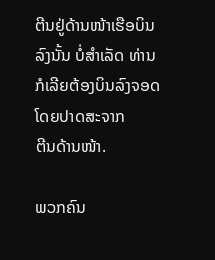ຕີນຢູ່ດ້ານໜ້າເຮືອບິນລົງນັ້ນ ບໍ່ສຳເລັດ ທ່ານກໍເລີຍຕ້ອງບິນລົງຈອດ ໂດຍປາດສະຈາກ
ຕີນດ້ານໜ້າ.

ພວກຄົນ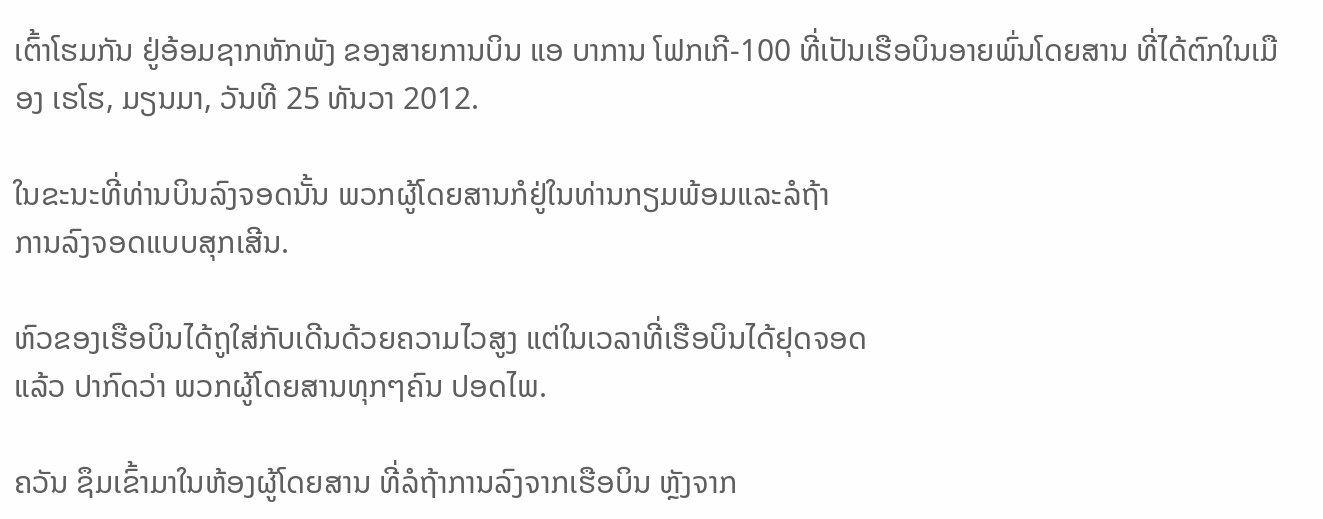ເຕົ້າໂຮມກັນ ຢູ່ອ້ອມຊາກຫັກພັງ ຂອງສາຍການບິນ ແອ ບາການ ໂຟກເກີ-100 ທີ່ເປັນເຮືອບິນອາຍພົ່ນໂດຍສານ ທີ່ໄດ້ຕົກໃນເມືອງ ເຮໂຮ, ມຽນມາ, ວັນທີ 25 ທັນວາ 2012.

ໃນຂະນະທີ່ທ່ານບິນລົງຈອດນັ້ນ ພວກຜູ້ໂດຍສານກໍຢູ່ໃນທ່ານກຽມພ້ອມແລະລໍຖ້າ
ການລົງຈອດແບບສຸກເສີນ.

ຫົວຂອງເຮືອບິນໄດ້ຖູໃສ່ກັບເດີນດ້ວຍຄວາມໄວສູງ ແຕ່ໃນເວລາທີ່ເຮືອບິນໄດ້ຢຸດຈອດ
ແລ້ວ ປາກົດວ່າ ພວກຜູ້ໂດຍສານທຸກໆຄົນ ປອດໄພ.

ຄວັນ ຊຶມເຂົ້າມາໃນຫ້ອງຜູ້ໂດຍສານ ທີ່ລໍຖ້າການລົງຈາກເຮືອບິນ ຫຼັງຈາກ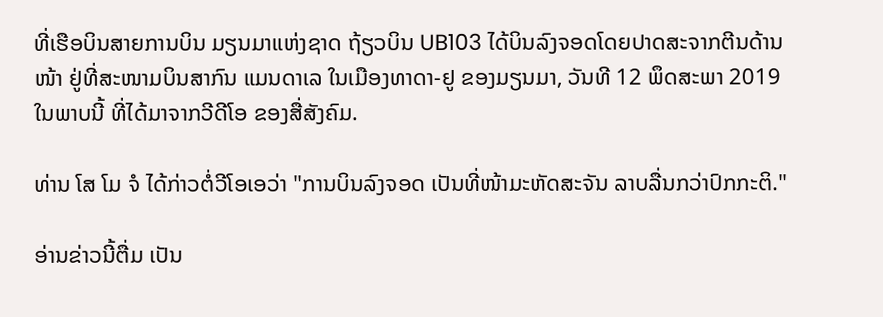ທີ່ເຮືອບິນສາຍການບິນ ມຽນມາແຫ່ງຊາດ ຖ້ຽວບິນ UB103 ໄດ້ບິນລົງຈອດໂດຍປາດສະຈາກຕີນດ້ານໜ້າ ຢູ່ທີ່ສະໜາມບິນສາກົນ ແມນດາເລ ໃນເມືອງທາດາ-ຢູ ຂອງມຽນມາ, ວັນທີ 12 ພຶດສະພາ 2019 ໃນພາບນີ້ ທີ່ໄດ້ມາຈາກວີດີໂອ ຂອງສື່ສັງຄົມ.

ທ່ານ ໂສ ໂມ ຈໍ ໄດ້ກ່າວຕໍ່ວີໂອເອວ່າ "ການບິນລົງຈອດ ເປັນທີ່ໜ້າມະຫັດສະຈັນ ລາບລື່ນກວ່າປົກກະຕິ."

ອ່ານຂ່າວນີ້ຕື່ມ ເປັນ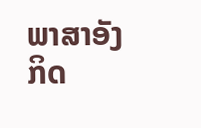ພາສາອັງກິດ